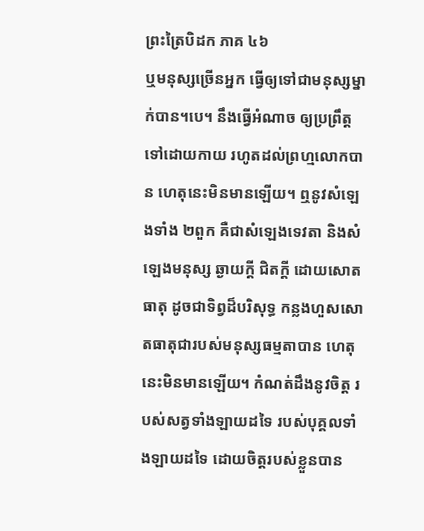ព្រះត្រៃបិដក ភាគ ៤៦
ឬមនុស្សច្រើនអ្នក ធ្វើឲ្យទៅជាមនុស្សម្នាក់បាន។បេ។ នឹងធ្វើអំណាច ឲ្យប្រព្រឹត្តទៅដោយកាយ រហូតដល់ព្រហ្មលោកបាន ហេតុនេះមិនមានឡើយ។ ឮនូវសំឡេងទាំង ២ពួក គឺជាសំឡេងទេវតា និងសំឡេងមនុស្ស ឆ្ងាយក្តី ជិតក្តី ដោយសោតធាតុ ដូចជាទិព្វដ៏បរិសុទ្ធ កន្លងហួសសោតធាតុជារបស់មនុស្សធម្មតាបាន ហេតុនេះមិនមានឡើយ។ កំណត់ដឹងនូវចិត្ត របស់សត្វទាំងឡាយដទៃ របស់បុគ្គលទាំងឡាយដទៃ ដោយចិត្តរបស់ខ្លួនបាន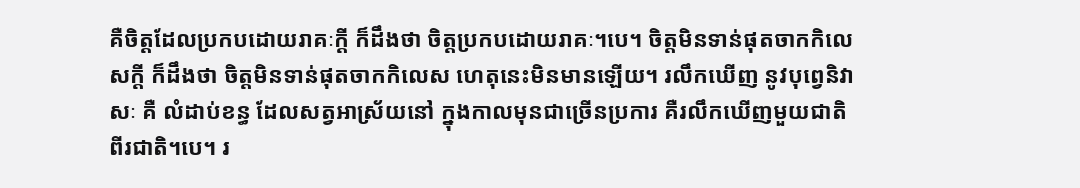គឺចិត្តដែលប្រកបដោយរាគៈក្តី ក៏ដឹងថា ចិត្តប្រកបដោយរាគៈ។បេ។ ចិត្តមិនទាន់ផុតចាកកិលេសក្តី ក៏ដឹងថា ចិត្តមិនទាន់ផុតចាកកិលេស ហេតុនេះមិនមានឡើយ។ រលឹកឃើញ នូវបុពេ្វនិវាសៈ គឺ លំដាប់ខន្ធ ដែលសត្វអាស្រ័យនៅ ក្នុងកាលមុនជាច្រើនប្រការ គឺរលឹកឃើញមួយជាតិ ពីរជាតិ។បេ។ រ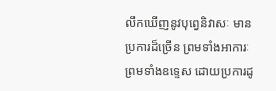លឹកឃើញនូវបុព្វេនិវាសៈ មានប្រការដ៏ច្រើន ព្រមទាំងអាការៈ ព្រមទាំងឧទ្ទេស ដោយប្រការដូ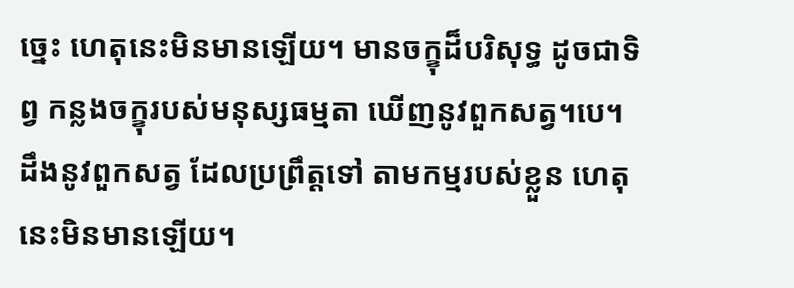ច្នេះ ហេតុនេះមិនមានឡើយ។ មានចក្ខុដ៏បរិសុទ្ធ ដូចជាទិព្វ កន្លងចក្ខុរបស់មនុស្សធម្មតា ឃើញនូវពួកសត្វ។បេ។ ដឹងនូវពួកសត្វ ដែលប្រព្រឹត្តទៅ តាមកម្មរបស់ខ្លួន ហេតុនេះមិនមានឡើយ។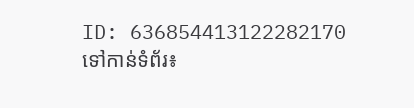ID: 636854413122282170
ទៅកាន់ទំព័រ៖